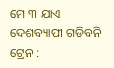ମେ ୩ ଯାଏ ଦେଶବ୍ୟାପୀ ଗଡିବନି ଟ୍ରେନ :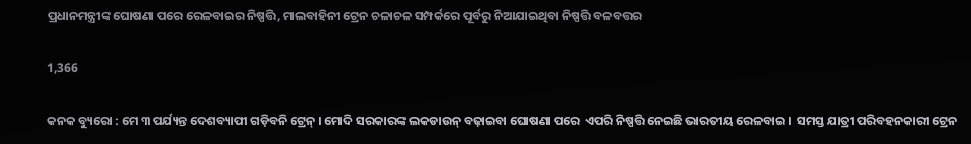ପ୍ରଧାନମନ୍ତ୍ରୀଙ୍କ ଘୋଷଣା ପରେ ରେଳବାଇର ନିଷ୍ପତ୍ତି, ମାଲବାହିନୀ ଟ୍ରେନ ଚଳାଚଳ ସମ୍ପର୍କରେ ପୂର୍ବରୁ ନିଆଯାଇଥିବା ନିଷ୍ପତ୍ତି ବଳବତ୍ତର

1,366

କନକ ବ୍ୟୁରୋ : ମେ ୩ ପର୍ଯ୍ୟନ୍ତ ଦେଶବ୍ୟାପୀ ଗଡ଼ିବନି ଟ୍ରେନ୍ । ମୋଦି ସରକାରଙ୍କ ଲକଡାଉନ୍ ବଢ଼ାଇବା ଘୋଷଣା ପରେ  ଏପରି ନିଷ୍ପତ୍ତି ନେଇଛି ଭାରତୀୟ ରେଳବାଇ ।  ସମସ୍ତ ଯାତ୍ରୀ ପରିବହନକାରୀ ଟ୍ରେନ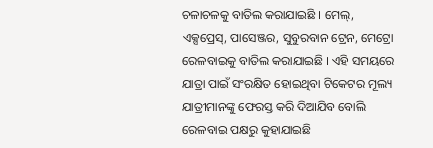ଚଳାଚଳକୁ ବାତିଲ କରାଯାଇଛି । ମେଲ୍, ଏକ୍ସପ୍ରେସ୍, ପାସେଞ୍ଜର, ସୁବୁରବାନ ଟ୍ରେନ, ମେଟ୍ରୋ ରେଳବାଇକୁ ବାତିଲ କରାଯାଇଛି । ଏହି ସମୟରେ ଯାତ୍ରା ପାଇଁ ସଂରକ୍ଷିତ ହୋଇଥିବା ଟିକେଟର ମୂଲ୍ୟ ଯାତ୍ରୀମାନଙ୍କୁ ଫେରସ୍ତ କରି ଦିଆଯିବ ବୋଲି ରେଳବାଇ ପକ୍ଷରୁ କୁହାଯାଇଛି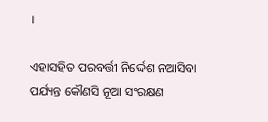।

ଏହାସହିତ ପରବର୍ତ୍ତୀ ନିର୍ଦ୍ଦେଶ ନଆସିବା ପର୍ଯ୍ୟନ୍ତ କୌଣସି ନୂଆ ସଂରକ୍ଷଣ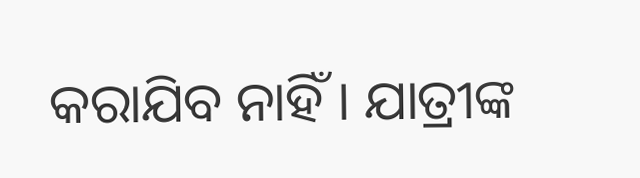କରାଯିବ ନାହିଁ । ଯାତ୍ରୀଙ୍କ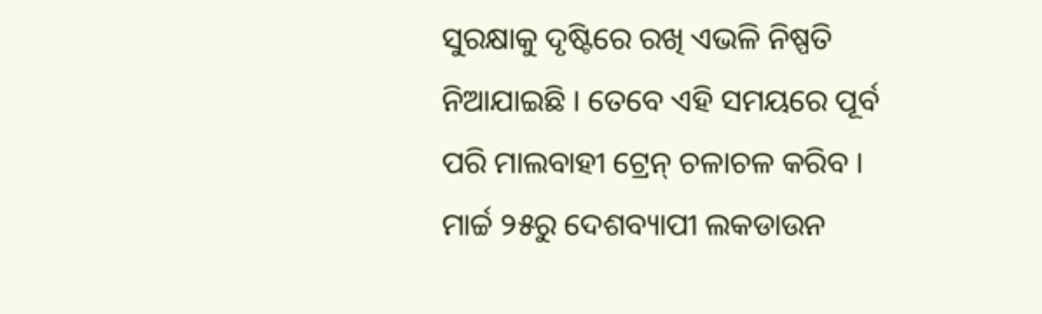ସୁରକ୍ଷାକୁ ଦୃଷ୍ଟିରେ ରଖି ଏଭଳି ନିଷ୍ପତି ନିଆଯାଇଛି । ତେବେ ଏହି ସମୟରେ ପୂର୍ବ ପରି ମାଲବାହୀ ଟ୍ରେନ୍ ଚଳାଚଳ କରିବ । ମାର୍ଚ୍ଚ ୨୫ରୁ ଦେଶବ୍ୟାପୀ ଲକଡାଉନ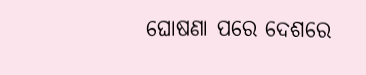ଘୋଷଣା ପରେ ଦେଶରେ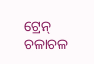ଟ୍ରେନ୍ ଚଳାଚଳ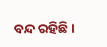ବନ୍ଦ ରହିଛି ।